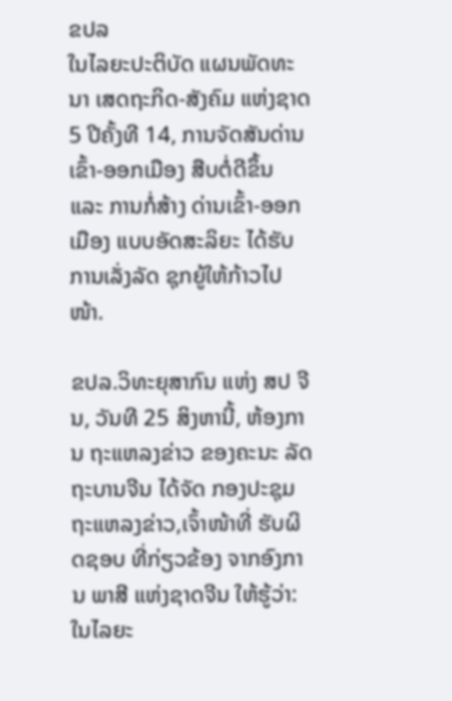ຂປລ
ໃນໄລຍະປະຕິບັດ ແຜນພັດທະນາ ເສດຖະກິດ-ສັງຄົມ ແຫ່ງຊາດ 5 ປີຄັ້ງທີ 14, ການຈັດສັນດ່ານເຂົ້າ-ອອກເມືອງ ສືບຕໍ່ດີຂຶ້ນ ແລະ ການກໍ່ສ້າງ ດ່ານເຂົ້າ-ອອກເມືອງ ແບບອັດສະລິຍະ ໄດ້ຮັບການເລັ່ງລັດ ຊຸກຍູ້ໃຫ້ກ້າວໄປໜ້າ.

ຂປລ.ວິທະຍຸສາກົນ ແຫ່ງ ສປ ຈີນ, ວັນທີ 25 ສິງຫານີ້, ຫ້ອງການ ຖະແຫລງຂ່າວ ຂອງຄະນະ ລັດຖະບານຈີນ ໄດ້ຈັດ ກອງປະຊຸມ ຖະແຫລງຂ່າວ,ເຈົ້າໜ້າທີ່ ຮັບຜິດຊອບ ທີ່ກ່ຽວຂ້ອງ ຈາກອົງການ ພາສີ ແຫ່ງຊາດຈີນ ໃຫ້ຮູ້ວ່າ: ໃນໄລຍະ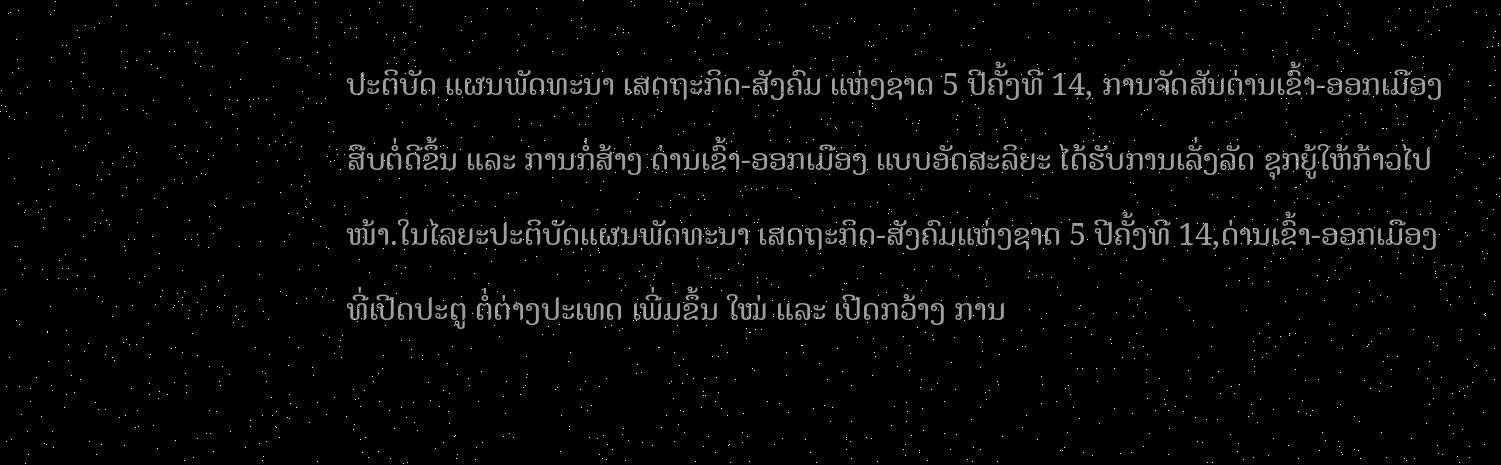ປະຕິບັດ ແຜນພັດທະນາ ເສດຖະກິດ-ສັງຄົມ ແຫ່ງຊາດ 5 ປີຄັ້ງທີ 14, ການຈັດສັນດ່ານເຂົ້າ-ອອກເມືອງ ສືບຕໍ່ດີຂຶ້ນ ແລະ ການກໍ່ສ້າງ ດ່ານເຂົ້າ-ອອກເມືອງ ແບບອັດສະລິຍະ ໄດ້ຮັບການເລັ່ງລັດ ຊຸກຍູ້ໃຫ້ກ້າວໄປໜ້າ.ໃນໄລຍະປະຕິບັດແຜນພັດທະນາ ເສດຖະກິດ-ສັງຄົມແຫ່ງຊາດ 5 ປີຄັ້ງທີ 14,ດ່ານເຂົ້າ-ອອກເມືອງ ທີ່ເປີດປະຕູ ຕໍ່ຕ່າງປະເທດ ເພີ່ມຂຶ້ນ ໃໝ່ ແລະ ເປີດກວ້າງ ການ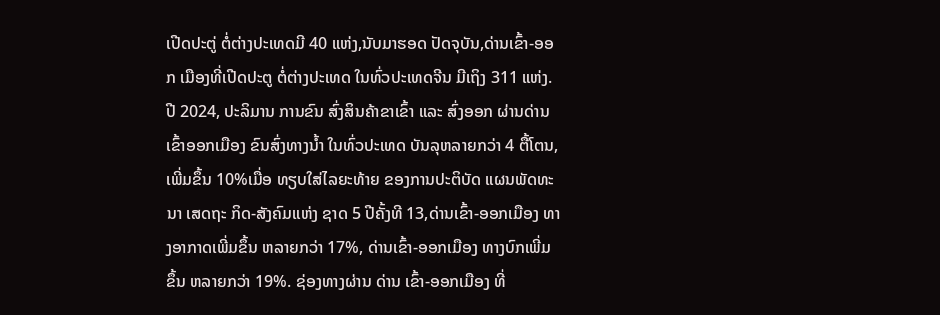ເປີດປະຕູ່ ຕໍ່ຕ່າງປະເທດມີ 40 ແຫ່ງ,ນັບມາຮອດ ປັດຈຸບັນ,ດ່ານເຂົ້າ-ອອກ ເມືອງທີ່ເປີດປະຕູ ຕໍ່ຕ່າງປະເທດ ໃນທົ່ວປະເທດຈີນ ມີເຖິງ 311 ແຫ່ງ.ປີ 2024, ປະລິມານ ການຂົນ ສົ່ງສິນຄ້າຂາເຂົ້າ ແລະ ສົ່ງອອກ ຜ່ານດ່ານເຂົ້າອອກເມືອງ ຂົນສົ່ງທາງນ້ຳ ໃນທົ່ວປະເທດ ບັນລຸຫລາຍກວ່າ 4 ຕື້ໂຕນ, ເພີ່ມຂຶ້ນ 10%ເມື່ອ ທຽບໃສ່ໄລຍະທ້າຍ ຂອງການປະຕິບັດ ແຜນພັດທະນາ ເສດຖະ ກິດ-ສັງຄົມແຫ່ງ ຊາດ 5 ປີຄັ້ງທີ 13,ດ່ານເຂົ້າ-ອອກເມືອງ ທາງອາກາດເພີ່ມຂຶ້ນ ຫລາຍກວ່າ 17%, ດ່ານເຂົ້າ-ອອກເມືອງ ທາງບົກເພີ່ມຂຶ້ນ ຫລາຍກວ່າ 19%. ຊ່ອງທາງຜ່ານ ດ່ານ ເຂົ້າ-ອອກເມືອງ ທີ່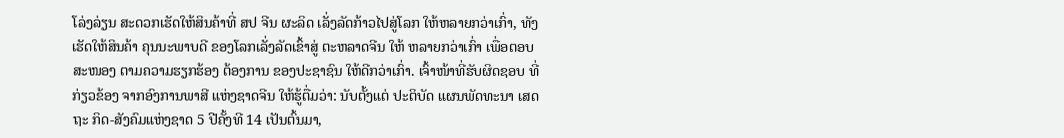ໂລ່ງລ່ຽນ ສະດວກເຮັດໃຫ້ສິນຄ້າທີ່ ສປ ຈີນ ຜະລິດ ເລັ່ງລັດກ້າວໄປສູ່ໂລກ ໃຫ້ຫລາຍກວ່າເກົ່າ, ທັງເຮັດໃຫ້ສິນຄ້າ ຄຸນນະພາບດີ ຂອງໂລກເລັ່ງລັດເຂົ້າສູ່ ຕະຫລາດຈີນ ໃຫ້ ຫລາຍກວ່າເກົ່າ ເພື່ອຕອບ ສະໜອງ ຕາມຄວາມຮຽກຮ້ອງ ຕ້ອງການ ຂອງປະຊາຊົນ ໃຫ້ດີກວ່າເກົ່າ. ເຈົ້າໜ້າທີ່ຮັບຜິດຊອບ ທີ່ກ່ຽວຂ້ອງ ຈາກອົງການພາສີ ແຫ່ງຊາດຈີນ ໃຫ້ຮູ້ຕື່ມວ່າ: ນັບຕັ້ງແຕ່ ປະຕິບັດ ແຜນພັດທະນາ ເສດຖະ ກິດ-ສັງຄົມແຫ່ງຊາດ 5 ປີຄັ້ງທີ 14 ເປັນຕົ້ນມາ,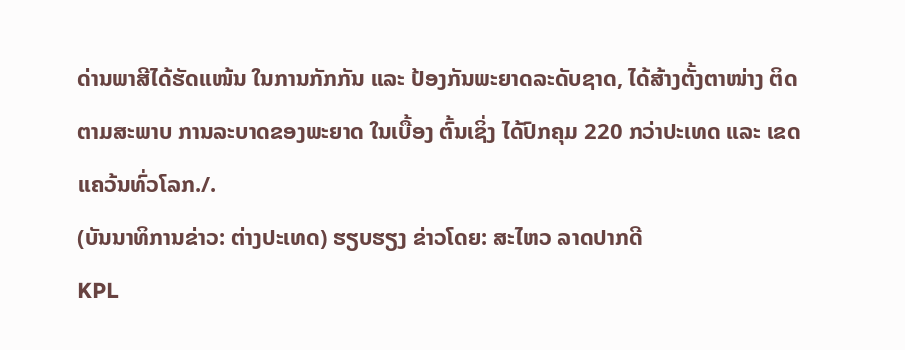ດ່ານພາສີໄດ້ຮັດແໜ້ນ ໃນການກັກກັນ ແລະ ປ້ອງກັນພະຍາດລະດັບຊາດ, ໄດ້ສ້າງຕັ້ງຕາໜ່າງ ຕິດຕາມສະພາບ ການລະບາດຂອງພະຍາດ ໃນເບື້ອງ ຕົ້ນເຊິ່ງ ໄດ້ປົກຄຸມ 220 ກວ່າປະເທດ ແລະ ເຂດແຄວ້ນທົ່ວໂລກ./.
(ບັນນາທິການຂ່າວ: ຕ່າງປະເທດ) ຮຽບຮຽງ ຂ່າວໂດຍ: ສະໄຫວ ລາດປາກດີ
KPL